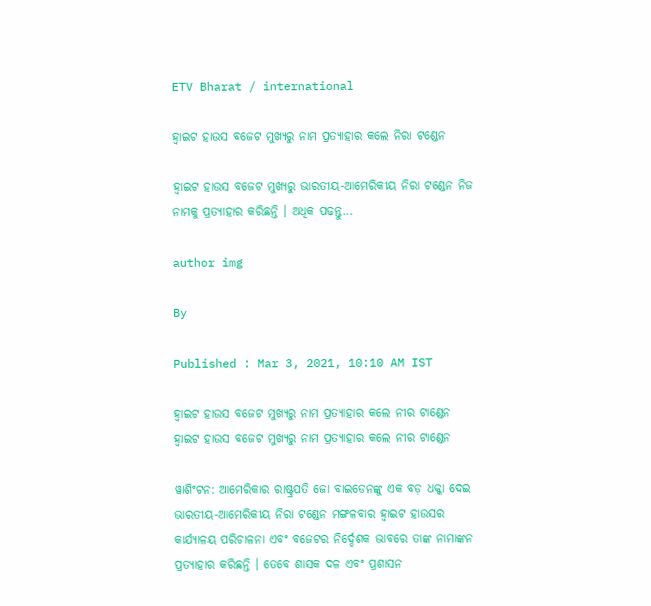ETV Bharat / international

ହ୍ବାଇଟ ହାଉସ ବଜେଟ ମୁଖ୍ୟରୁ ନାମ ପ୍ରତ୍ୟାହାର କଲେ ନିରା ଟଣ୍ଡେନ

ହ୍ବାଇଟ ହାଉସ ବଜେଟ ମୁଖ୍ୟରୁ ଭାରତୀୟ-ଆମେରିକୀୟ ନିରା ଟଣ୍ଡେନ ନିଜ ନାମକୁ ପ୍ରତ୍ୟାହାର କରିଛନ୍ତି । ଅଧିକ ପଢନ୍ତୁ...

author img

By

Published : Mar 3, 2021, 10:10 AM IST

ହ୍ବାଇଟ ହାଉସ ବଜେଟ ମୁଖ୍ୟରୁ ନାମ ପ୍ରତ୍ୟାହାର କଲେ ନୀର ଟାଣ୍ଡେନ
ହ୍ବାଇଟ ହାଉସ ବଜେଟ ମୁଖ୍ୟରୁ ନାମ ପ୍ରତ୍ୟାହାର କଲେ ନୀର ଟାଣ୍ଡେନ

ୱାଶିଂଟନ: ଆମେରିକାର ରାଷ୍ଟ୍ରପତି ଜୋ ବାଇଡେନଙ୍କୁ ଏକ ବଡ଼ ଧକ୍କା ଦେଇ ଭାରତୀୟ-ଆମେରିକୀୟ ନିରା ଟଣ୍ଡେନ ମଙ୍ଗଳବାର ହ୍ବାଇଟ ହାଉସର କାର୍ଯ୍ୟାଳୟ ପରିଚାଳନା ଏବଂ ବଜେଟର ନିର୍ଦ୍ଦେଶକ ଭାବରେ ତାଙ୍କ ନାମାଙ୍କନ ପ୍ରତ୍ୟାହାର କରିଛନ୍ତି । ତେବେ ଶାସକ ଦଳ ଏବଂ ପ୍ରଶାସନ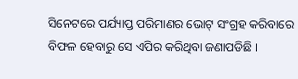ସିନେଟରେ ପର୍ଯ୍ୟାପ୍ତ ପରିମାଣର ଭୋଟ୍ ସଂଗ୍ରହ କରିବାରେ ବିଫଳ ହେବାରୁ ସେ ଏପିର କରିଥିବା ଜଣାପଡିଛି ।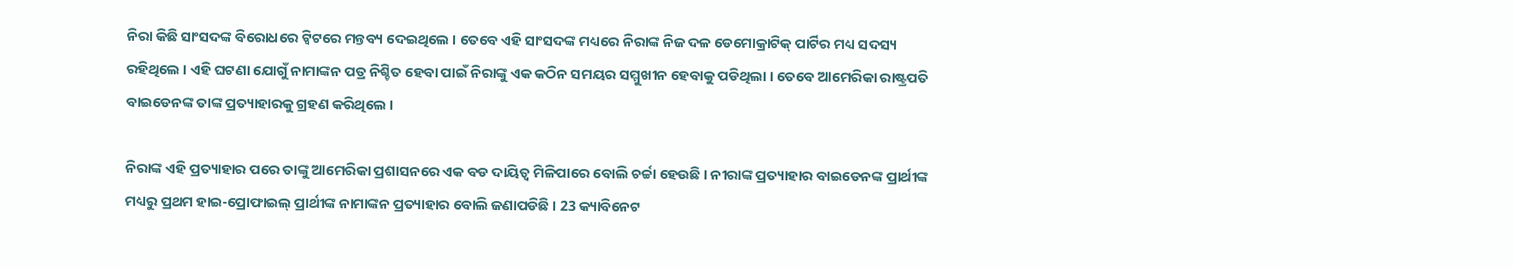ନିରା କିଛି ସାଂସଦଙ୍କ ବିରୋଧରେ ଟ୍ବିଟରେ ମନ୍ତବ୍ୟ ଦେଇଥିଲେ । ତେବେ ଏହି ସାଂସଦଙ୍କ ମଧ୍ୟରେ ନିରାଙ୍କ ନିଜ ଦଳ ଡେମୋକ୍ରାଟିକ୍ ପାର୍ଟିର ମଧ୍ୟ ସଦସ୍ୟ ରହିଥିଲେ । ଏହି ଘଟଣା ଯୋଗୁଁ ନାମାଙ୍କନ ପତ୍ର ନିଶ୍ଚିତ ହେବା ପାଇଁ ନିରାଙ୍କୁ ଏକ କଠିନ ସମୟର ସମ୍ମୁଖୀନ ହେବାକୁ ପଡିଥିଲା । ତେବେ ଆମେରିକା ରାଷ୍ଟ୍ରପତି ବାଇଡେନଙ୍କ ତାଙ୍କ ପ୍ରତ୍ୟାହାରକୁ ଗ୍ରହଣ କରିଥିଲେ ।

ନିରାଙ୍କ ଏହି ପ୍ରତ୍ୟାହାର ପରେ ତାଙ୍କୁ ଆମେରିକା ପ୍ରଶାସନରେ ଏକ ବଡ ଦାୟିତ୍ବ ମିଳିପାରେ ବୋଲି ଚର୍ଚ୍ଚା ହେଉଛି । ନୀରାଙ୍କ ପ୍ରତ୍ୟାହାର ବାଇଡେନଙ୍କ ପ୍ରାର୍ଥୀଙ୍କ ମଧ୍ୟରୁ ପ୍ରଥମ ହାଇ-ପ୍ରୋଫାଇଲ୍ ପ୍ରାର୍ଥୀଙ୍କ ନାମାଙ୍କନ ପ୍ରତ୍ୟାହାର ବୋଲି ଜଣାପଡିଛି । 23 କ୍ୟାବିନେଟ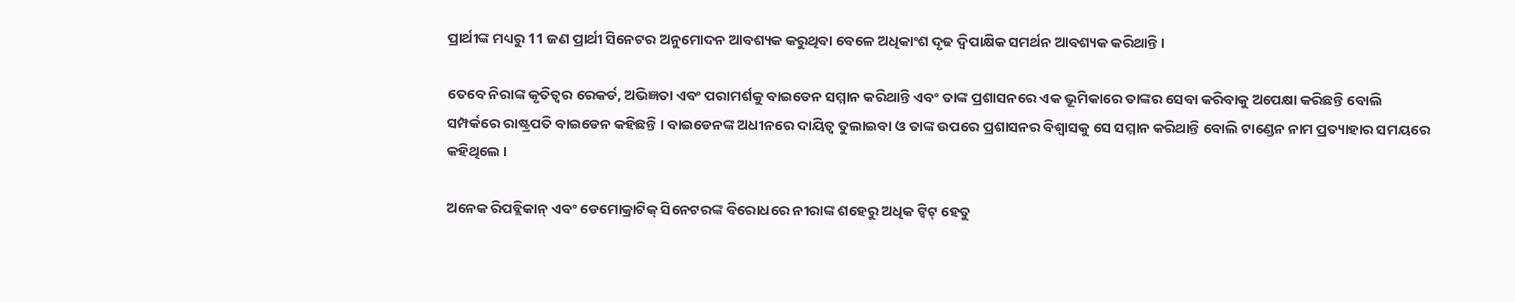ପ୍ରାର୍ଥୀଙ୍କ ମଧ୍ୟରୁ 11 ଜଣ ପ୍ରାର୍ଥୀ ସିନେଟର ଅନୁମୋଦନ ଆବଶ୍ୟକ କରୁଥିବା ବେଳେ ଅଧିକାଂଶ ଦୃଢ ଦ୍ବିପାକ୍ଷିକ ସମର୍ଥନ ଆବଶ୍ୟକ କରିଥାନ୍ତି ।

ତେବେ ନିରାଙ୍କ କୃତିତ୍ବର ରେକର୍ଡ, ଅଭିଜ୍ଞତା ଏବଂ ପରାମର୍ଶକୁ ବାଇଡେନ ସମ୍ମାନ କରିଥାନ୍ତି ଏବଂ ତାଙ୍କ ପ୍ରଶାସନରେ ଏକ ଭୂମିକାରେ ତାଙ୍କର ସେବା କରିବାକୁ ଅପେକ୍ଷା କରିଛନ୍ତି ବୋଲି ସମ୍ପର୍କରେ ରାଷ୍ଟ୍ରପତି ବାଇଡେନ କହିଛନ୍ତି । ବାଇଡେନଙ୍କ ଅଧୀନରେ ଦାୟିତ୍ବ ତୁଲାଇବା ଓ ତାଙ୍କ ଉପରେ ପ୍ରଶାସନର ବିଶ୍ବାସକୁ ସେ ସମ୍ମାନ କରିଥାନ୍ତି ବୋଲି ଟାଣ୍ଡେନ ନାମ ପ୍ରତ୍ୟାହାର ସମୟରେ କହିଥିଲେ ।

ଅନେକ ରିପବ୍ଲିକାନ୍ ଏବଂ ଡେମୋକ୍ରାଟିକ୍ ସିନେଟରଙ୍କ ବିରୋଧରେ ନୀରାଙ୍କ ଶହେରୁ ଅଧିକ ଟ୍ବିଟ୍ ହେତୁ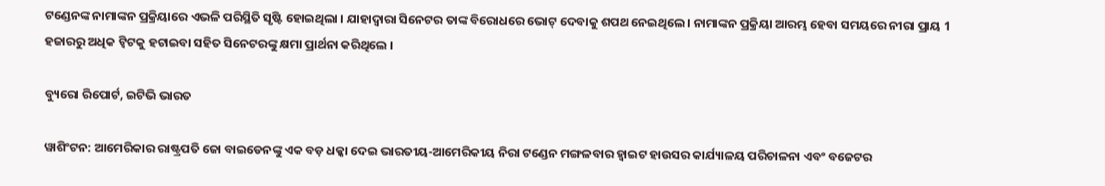ଟଣ୍ଡେନଙ୍କ ନାମାଙ୍କନ ପ୍ରକ୍ରିୟାରେ ଏଭଳି ପରିସ୍ଥିତି ସୃଷ୍ଟି ହୋଇଥିଲା । ଯାହାଦ୍ବାରା ସିନେଟର ତାଙ୍କ ବିରୋଧରେ ଭୋଟ୍ ଦେବାକୁ ଶପଥ ନେଇଥିଲେ । ନାମାଙ୍କନ ପ୍ରକ୍ରିୟା ଆରମ୍ଭ ହେବା ସମୟରେ ନୀରା ପ୍ରାୟ 1 ହଜାରରୁ ଅଧିକ ଟ୍ବିଟକୁ ହଟାଇବା ସହିତ ସିନେଟରଙ୍କୁ କ୍ଷମା ପ୍ରାର୍ଥନା କରିଥିଲେ ।

ବ୍ୟୁରୋ ରିପୋର୍ଟ, ଇଟିଭି ଭାରତ

ୱାଶିଂଟନ: ଆମେରିକାର ରାଷ୍ଟ୍ରପତି ଜୋ ବାଇଡେନଙ୍କୁ ଏକ ବଡ଼ ଧକ୍କା ଦେଇ ଭାରତୀୟ-ଆମେରିକୀୟ ନିରା ଟଣ୍ଡେନ ମଙ୍ଗଳବାର ହ୍ବାଇଟ ହାଉସର କାର୍ଯ୍ୟାଳୟ ପରିଚାଳନା ଏବଂ ବଜେଟର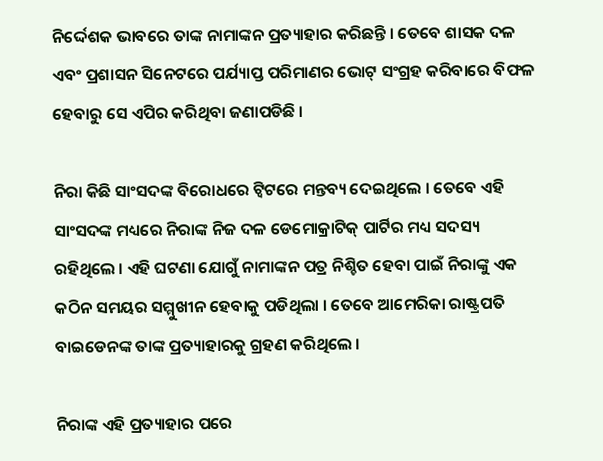ନିର୍ଦ୍ଦେଶକ ଭାବରେ ତାଙ୍କ ନାମାଙ୍କନ ପ୍ରତ୍ୟାହାର କରିଛନ୍ତି । ତେବେ ଶାସକ ଦଳ ଏବଂ ପ୍ରଶାସନ ସିନେଟରେ ପର୍ଯ୍ୟାପ୍ତ ପରିମାଣର ଭୋଟ୍ ସଂଗ୍ରହ କରିବାରେ ବିଫଳ ହେବାରୁ ସେ ଏପିର କରିଥିବା ଜଣାପଡିଛି ।

ନିରା କିଛି ସାଂସଦଙ୍କ ବିରୋଧରେ ଟ୍ବିଟରେ ମନ୍ତବ୍ୟ ଦେଇଥିଲେ । ତେବେ ଏହି ସାଂସଦଙ୍କ ମଧ୍ୟରେ ନିରାଙ୍କ ନିଜ ଦଳ ଡେମୋକ୍ରାଟିକ୍ ପାର୍ଟିର ମଧ୍ୟ ସଦସ୍ୟ ରହିଥିଲେ । ଏହି ଘଟଣା ଯୋଗୁଁ ନାମାଙ୍କନ ପତ୍ର ନିଶ୍ଚିତ ହେବା ପାଇଁ ନିରାଙ୍କୁ ଏକ କଠିନ ସମୟର ସମ୍ମୁଖୀନ ହେବାକୁ ପଡିଥିଲା । ତେବେ ଆମେରିକା ରାଷ୍ଟ୍ରପତି ବାଇଡେନଙ୍କ ତାଙ୍କ ପ୍ରତ୍ୟାହାରକୁ ଗ୍ରହଣ କରିଥିଲେ ।

ନିରାଙ୍କ ଏହି ପ୍ରତ୍ୟାହାର ପରେ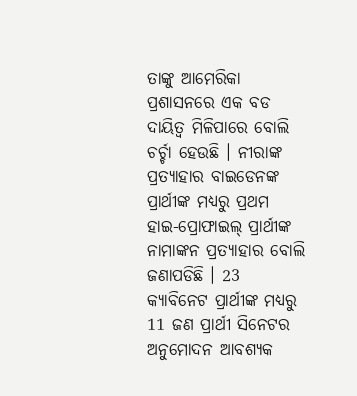ତାଙ୍କୁ ଆମେରିକା ପ୍ରଶାସନରେ ଏକ ବଡ ଦାୟିତ୍ବ ମିଳିପାରେ ବୋଲି ଚର୍ଚ୍ଚା ହେଉଛି । ନୀରାଙ୍କ ପ୍ରତ୍ୟାହାର ବାଇଡେନଙ୍କ ପ୍ରାର୍ଥୀଙ୍କ ମଧ୍ୟରୁ ପ୍ରଥମ ହାଇ-ପ୍ରୋଫାଇଲ୍ ପ୍ରାର୍ଥୀଙ୍କ ନାମାଙ୍କନ ପ୍ରତ୍ୟାହାର ବୋଲି ଜଣାପଡିଛି । 23 କ୍ୟାବିନେଟ ପ୍ରାର୍ଥୀଙ୍କ ମଧ୍ୟରୁ 11 ଜଣ ପ୍ରାର୍ଥୀ ସିନେଟର ଅନୁମୋଦନ ଆବଶ୍ୟକ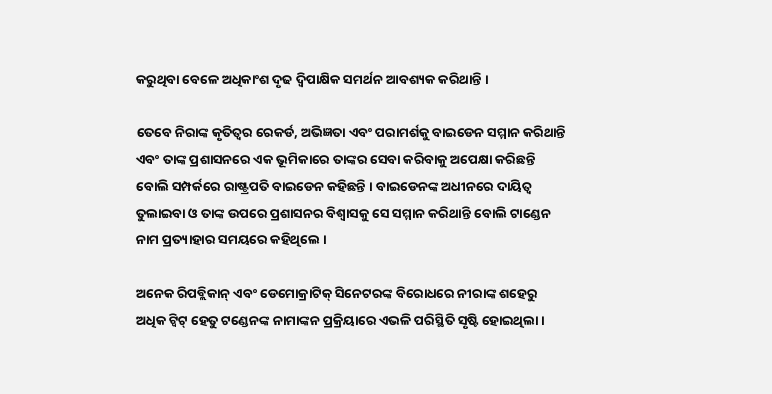କରୁଥିବା ବେଳେ ଅଧିକାଂଶ ଦୃଢ ଦ୍ବିପାକ୍ଷିକ ସମର୍ଥନ ଆବଶ୍ୟକ କରିଥାନ୍ତି ।

ତେବେ ନିରାଙ୍କ କୃତିତ୍ବର ରେକର୍ଡ, ଅଭିଜ୍ଞତା ଏବଂ ପରାମର୍ଶକୁ ବାଇଡେନ ସମ୍ମାନ କରିଥାନ୍ତି ଏବଂ ତାଙ୍କ ପ୍ରଶାସନରେ ଏକ ଭୂମିକାରେ ତାଙ୍କର ସେବା କରିବାକୁ ଅପେକ୍ଷା କରିଛନ୍ତି ବୋଲି ସମ୍ପର୍କରେ ରାଷ୍ଟ୍ରପତି ବାଇଡେନ କହିଛନ୍ତି । ବାଇଡେନଙ୍କ ଅଧୀନରେ ଦାୟିତ୍ବ ତୁଲାଇବା ଓ ତାଙ୍କ ଉପରେ ପ୍ରଶାସନର ବିଶ୍ବାସକୁ ସେ ସମ୍ମାନ କରିଥାନ୍ତି ବୋଲି ଟାଣ୍ଡେନ ନାମ ପ୍ରତ୍ୟାହାର ସମୟରେ କହିଥିଲେ ।

ଅନେକ ରିପବ୍ଲିକାନ୍ ଏବଂ ଡେମୋକ୍ରାଟିକ୍ ସିନେଟରଙ୍କ ବିରୋଧରେ ନୀରାଙ୍କ ଶହେରୁ ଅଧିକ ଟ୍ବିଟ୍ ହେତୁ ଟଣ୍ଡେନଙ୍କ ନାମାଙ୍କନ ପ୍ରକ୍ରିୟାରେ ଏଭଳି ପରିସ୍ଥିତି ସୃଷ୍ଟି ହୋଇଥିଲା ।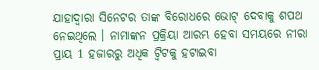ଯାହାଦ୍ବାରା ସିନେଟର ତାଙ୍କ ବିରୋଧରେ ଭୋଟ୍ ଦେବାକୁ ଶପଥ ନେଇଥିଲେ । ନାମାଙ୍କନ ପ୍ରକ୍ରିୟା ଆରମ୍ଭ ହେବା ସମୟରେ ନୀରା ପ୍ରାୟ 1 ହଜାରରୁ ଅଧିକ ଟ୍ବିଟକୁ ହଟାଇବା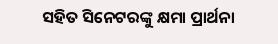ସହିତ ସିନେଟରଙ୍କୁ କ୍ଷମା ପ୍ରାର୍ଥନା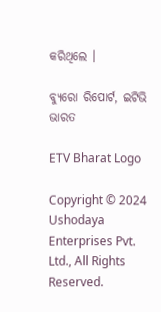କରିଥିଲେ ।

ବ୍ୟୁରୋ ରିପୋର୍ଟ, ଇଟିଭି ଭାରତ

ETV Bharat Logo

Copyright © 2024 Ushodaya Enterprises Pvt. Ltd., All Rights Reserved.